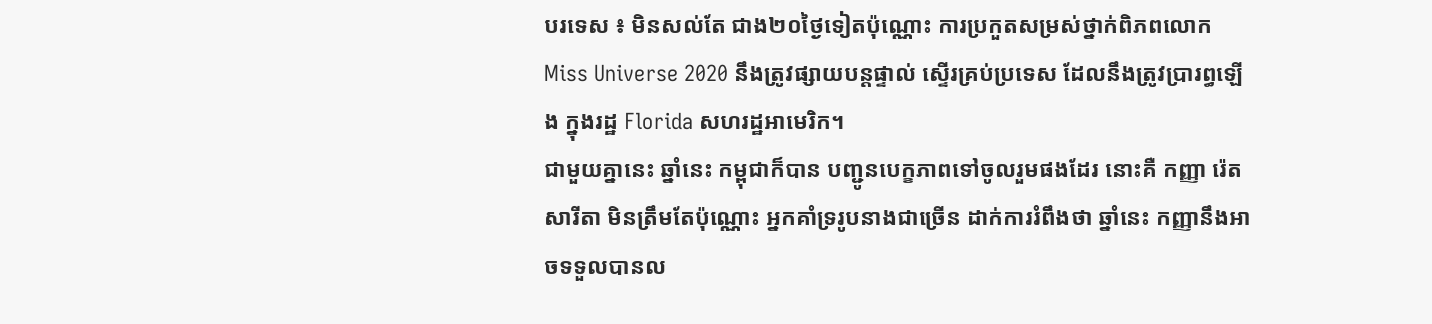បរទេស ៖ មិនសល់តែ ជាង២០ថ្ងៃទៀតប៉ុណ្ណោះ ការប្រកួតសម្រស់ថ្នាក់ពិភពលោក Miss Universe 2020 នឹងត្រូវផ្សាយបន្តផ្ទាល់ ស្ទើរគ្រប់ប្រទេស ដែលនឹងត្រូវប្រារព្ធឡើង ក្នុងរដ្ឋ Florida សហរដ្ឋអាមេរិក។
ជាមួយគ្នានេះ ឆ្នាំនេះ កម្ពុជាក៏បាន បញ្ជូនបេក្ខភាពទៅចូលរួមផងដែរ នោះគឺ កញ្ញា រ៉េត សារីតា មិនត្រឹមតែប៉ុណ្ណោះ អ្នកគាំទ្ររូបនាងជាច្រើន ដាក់ការរំពឹងថា ឆ្នាំនេះ កញ្ញានឹងអាចទទួលបានល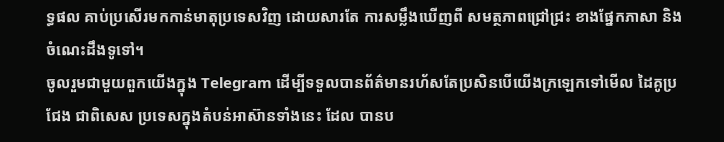ទ្ធផល គាប់ប្រសើរមកកាន់មាតុប្រទេសវិញ ដោយសារតែ ការសម្លឹងឃើញពី សមត្ថភាពជ្រៅជ្រះ ខាងផ្នែកភាសា និងចំណេះដឹងទូទៅ។
ចូលរួមជាមួយពួកយើងក្នុង Telegram ដើម្បីទទួលបានព័ត៌មានរហ័សតែប្រសិនបើយើងក្រឡេកទៅមើល ដៃគូប្រជែង ជាពិសេស ប្រទេសក្នុងតំបន់អាស៊ានទាំងនេះ ដែល បានប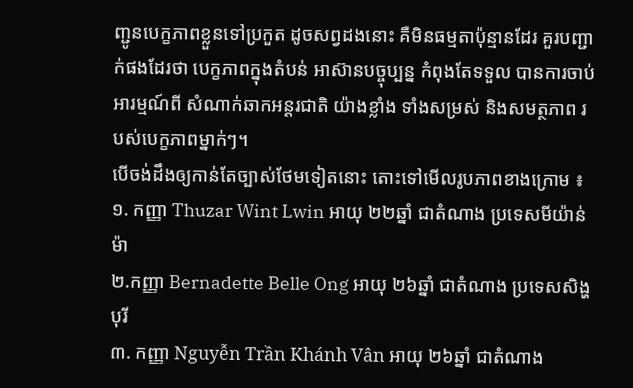ញ្ជូនបេក្ខភាពខ្លួនទៅប្រកួត ដូចសព្វដងនោះ គឺមិនធម្មតាប៉ុន្មានដែរ គួរបញ្ជាក់ផងដែរថា បេក្ខភាពក្នុងតំបន់ អាស៊ានបច្ចុប្បន្ន កំពុងតែទទួល បានការចាប់អារម្មណ៍ពី សំណាក់ឆាកអន្តរជាតិ យ៉ាងខ្លាំង ទាំងសម្រស់ និងសមត្ថភាព របស់បេក្ខភាពម្នាក់ៗ។
បើចង់ដឹងឲ្យកាន់តែច្បាស់ថែមទៀតនោះ តោះទៅមើលរូបភាពខាងក្រោម ៖
១. កញ្ញា Thuzar Wint Lwin អាយុ ២២ឆ្នាំ ជាតំណាង ប្រទេសមីយ៉ាន់ម៉ា
២.កញ្ញា Bernadette Belle Ong អាយុ ២៦ឆ្នាំ ជាតំណាង ប្រទេសសិង្ហបុរី
៣. កញ្ញា Nguyễn Trần Khánh Vân អាយុ ២៦ឆ្នាំ ជាតំណាង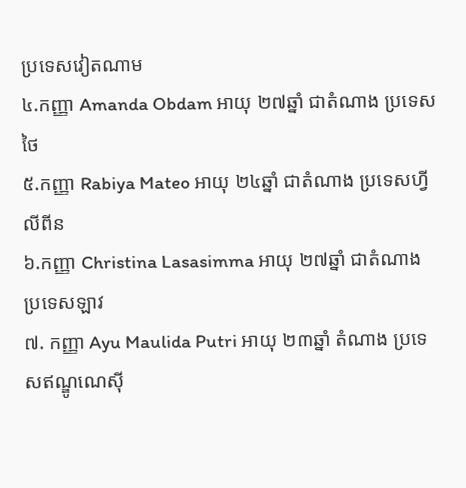ប្រទេសវៀតណាម
៤.កញ្ញា Amanda Obdam អាយុ ២៧ឆ្នាំ ជាតំណាង ប្រទេសថៃ
៥.កញ្ញា Rabiya Mateo អាយុ ២៤ឆ្នាំ ជាតំណាង ប្រទេសហ្វីលីពីន
៦.កញ្ញា Christina Lasasimma អាយុ ២៧ឆ្នាំ ជាតំណាង ប្រទេសឡាវ
៧. កញ្ញា Ayu Maulida Putri អាយុ ២៣ឆ្នាំ តំណាង ប្រទេសឥណ្ឌូណេស៊ី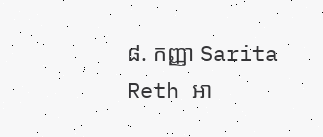៨. កញ្ញា Sarita Reth អា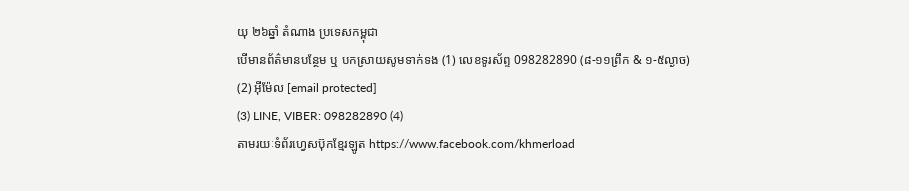យុ ២៦ឆ្នាំ តំណាង ប្រទេសកម្ពុជា
បើមានព័ត៌មានបន្ថែម ឬ បកស្រាយសូមទាក់ទង (1) លេខទូរស័ព្ទ 098282890 (៨-១១ព្រឹក & ១-៥ល្ងាច) (2) អ៊ីម៉ែល [email protected]
(3) LINE, VIBER: 098282890 (4)
តាមរយៈទំព័រហ្វេសប៊ុកខ្មែរឡូត https://www.facebook.com/khmerload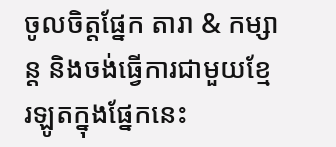ចូលចិត្តផ្នែក តារា & កម្សាន្ដ និងចង់ធ្វើការជាមួយខ្មែរឡូតក្នុងផ្នែកនេះ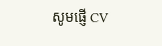សូមផ្ញើ CV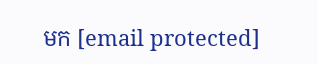មក [email protected]